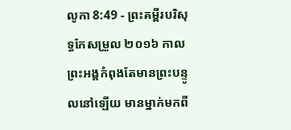លូកា 8:49 - ព្រះគម្ពីរបរិសុទ្ធកែសម្រួល ២០១៦ កាលព្រះអង្គកំពុងតែមានព្រះបន្ទូលនៅឡើយ មានម្នាក់មកពី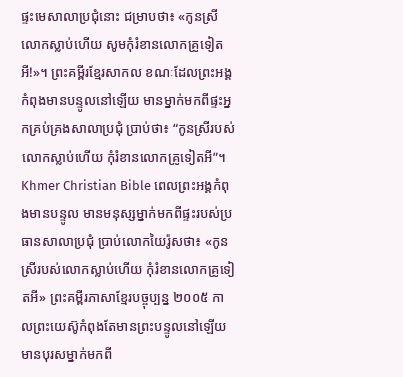ផ្ទះមេសាលាប្រជុំនោះ ជម្រាបថា៖ «កូនស្រីលោកស្លាប់ហើយ សូមកុំរំខានលោកគ្រូទៀតអី!»។ ព្រះគម្ពីរខ្មែរសាកល ខណៈដែលព្រះអង្គកំពុងមានបន្ទូលនៅឡើយ មានម្នាក់មកពីផ្ទះអ្នកគ្រប់គ្រងសាលាប្រជុំ ប្រាប់ថា៖ “កូនស្រីរបស់លោកស្លាប់ហើយ កុំរំខានលោកគ្រូទៀតអី”។ Khmer Christian Bible ពេលព្រះអង្គកំពុងមានបន្ទូល មានមនុស្សម្នាក់មកពីផ្ទះរបស់ប្រធានសាលាប្រជុំ ប្រាប់លោកយៃរ៉ូសថា៖ «កូនស្រីរបស់លោកស្លាប់ហើយ កុំរំខានលោកគ្រូទៀតអី» ព្រះគម្ពីរភាសាខ្មែរបច្ចុប្បន្ន ២០០៥ កាលព្រះយេស៊ូកំពុងតែមានព្រះបន្ទូលនៅឡើយ មានបុរសម្នាក់មកពី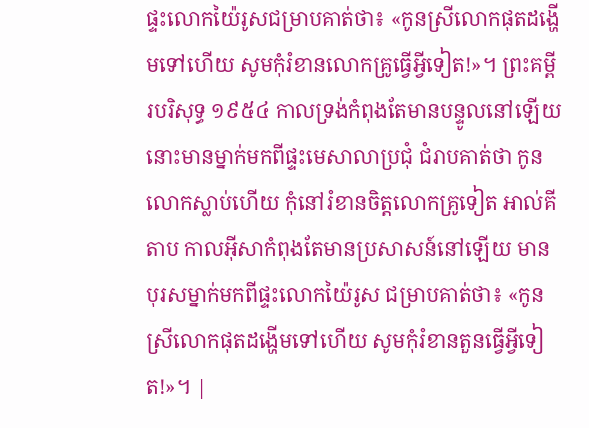ផ្ទះលោកយ៉ៃរូសជម្រាបគាត់ថា៖ «កូនស្រីលោកផុតដង្ហើមទៅហើយ សូមកុំរំខានលោកគ្រូធ្វើអ្វីទៀត!»។ ព្រះគម្ពីរបរិសុទ្ធ ១៩៥៤ កាលទ្រង់កំពុងតែមានបន្ទូលនៅឡើយ នោះមានម្នាក់មកពីផ្ទះមេសាលាប្រជុំ ជំរាបគាត់ថា កូនលោកស្លាប់ហើយ កុំនៅរំខានចិត្តលោកគ្រូទៀត អាល់គីតាប កាលអ៊ីសាកំពុងតែមានប្រសាសន៍នៅឡើយ មានបុរសម្នាក់មកពីផ្ទះលោកយ៉ៃរូស ជម្រាបគាត់ថា៖ «កូនស្រីលោកផុតដង្ហើមទៅហើយ សូមកុំរំខានតួនធ្វើអ្វីទៀត!»។ |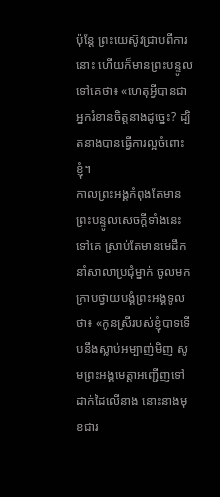ប៉ុន្តែ ព្រះយេស៊ូវជ្រាបពីការនោះ ហើយក៏មានព្រះបន្ទូលទៅគេថា៖ «ហេតុអ្វីបានជាអ្នករំខានចិត្តនាងដូច្នេះ? ដ្បិតនាងបានធ្វើការល្អចំពោះខ្ញុំ។
កាលព្រះអង្គកំពុងតែមានព្រះបន្ទូលសេចក្តីទាំងនេះទៅគេ ស្រាប់តែមានមេដឹកនាំសាលាប្រជុំម្នាក់ ចូលមកក្រាបថ្វាយបង្គំព្រះអង្គទូលថា៖ «កូនស្រីរបស់ខ្ញុំបាទទើបនឹងស្លាប់អម្បាញ់មិញ សូមព្រះអង្គមេត្តាអញ្ជើញទៅដាក់ដៃលើនាង នោះនាងមុខជារ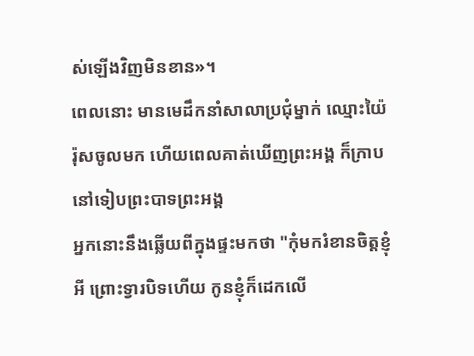ស់ឡើងវិញមិនខាន»។
ពេលនោះ មានមេដឹកនាំសាលាប្រជុំម្នាក់ ឈ្មោះយ៉ៃរ៉ុសចូលមក ហើយពេលគាត់ឃើញព្រះអង្គ ក៏ក្រាបនៅទៀបព្រះបាទព្រះអង្គ
អ្នកនោះនឹងឆ្លើយពីក្នុងផ្ទះមកថា "កុំមករំខានចិត្តខ្ញុំអី ព្រោះទ្វារបិទហើយ កូនខ្ញុំក៏ដេកលើ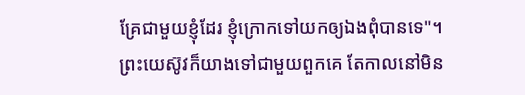គ្រែជាមួយខ្ញុំដែរ ខ្ញុំក្រោកទៅយកឲ្យឯងពុំបានទេ"។
ព្រះយេស៊ូវក៏យាងទៅជាមួយពួកគេ តែកាលនៅមិន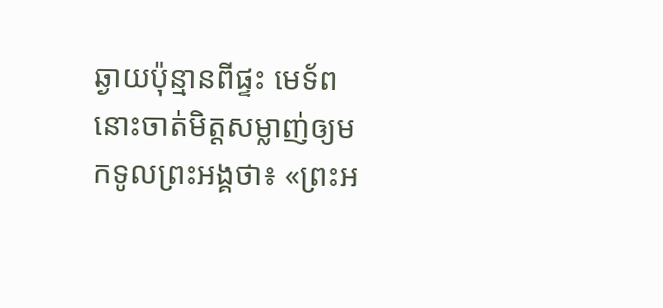ឆ្ងាយប៉ុន្មានពីផ្ទះ មេទ័ពនោះចាត់មិត្តសម្លាញ់ឲ្យមកទូលព្រះអង្គថា៖ «ព្រះអ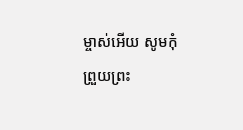ម្ចាស់អើយ សូមកុំព្រួយព្រះ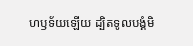ហឫទ័យឡើយ ដ្បិតទូលបង្គំមិ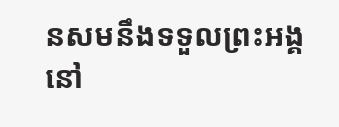នសមនឹងទទួលព្រះអង្គនៅ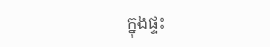ក្នុងផ្ទះ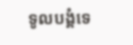ទូលបង្គំទេ